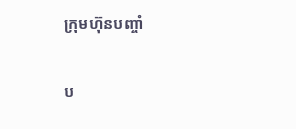ក្រុមហ៊ុនបញ្ចាំ

ប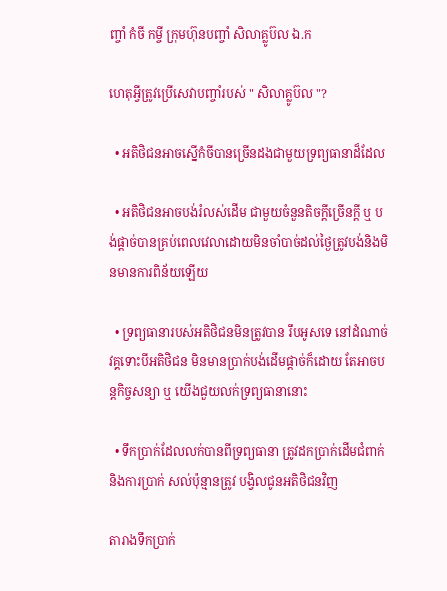ញ្ចាំ កំចី កម្ចី ក្រុមហ៊ុនបញ្ចាំ សិលាគ្លូប៊ល ឯ.ក

ហេតុអ្វីត្រូវប្រើសេវាបញ្ចាំរបស់ " សិលាគ្លូប៊ល "?

  • អតិថិជនអាចស្នើកំចីបានច្រើនដងជាមួយទ្រព្យធានាដ៏ដែល

  • អតិថិជនអាចបង់រំលស់ដើម ជាមួយចំនួនតិចក្តីច្រើនក្តី ឬ បង់ផ្តាច់បានគ្រប់ពេលវេលាដោយមិនចាំបាច់ដល់ថ្ងៃត្រូវបង់និងមិនមានការពិន័យឡើយ

  • ទ្រព្យធានារបស់អតិថិជនមិនត្រូវបាន រឹបអូសទេ នៅដំណាច់វគ្គទោះបីអតិថិជន មិនមានប្រាក់បង់ដើមផ្តាច់ក៏ដោយ តែអាចបន្តកិច្ចសន្យា ឬ យើងជួយលក់ទ្រព្យធានានោះ

  • ទឹកប្រាក់ដែលលក់បានពីទ្រព្យធានា ត្រូវដកប្រាក់ដើមជំពាក់ និងការប្រាក់ សល់ប៉ុន្មានត្រូវ បង្វិលជូនអតិថិជនវិញ

តារាងទឹកប្រាក់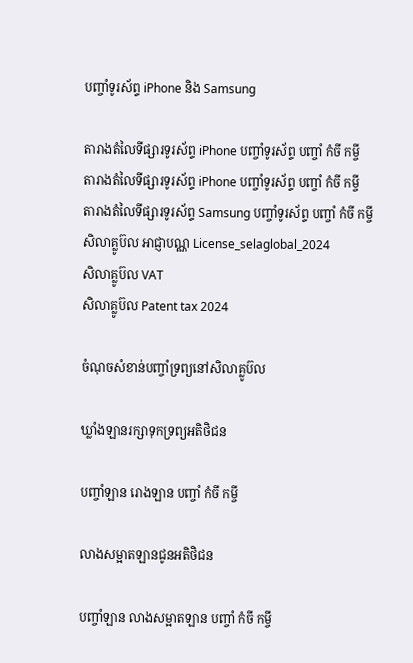បញ្ចាំទូរស័ព្ទ iPhone និង Samsung

តារាងតំលៃទីផ្សារទូរស័ព្ទ iPhone បញ្ចាំទូរស័ព្ទ បញ្ចាំ កំចី កម្ចី
តារាងតំលៃទីផ្សារទូរស័ព្ទ iPhone បញ្ចាំទូរស័ព្ទ បញ្ចាំ កំចី កម្ចី
តារាងតំលៃទីផ្សារទូរស័ព្ទ Samsung បញ្ចាំទូរស័ព្ទ បញ្ចាំ កំចី កម្ចី
សិលាគ្លូប៊ល អាជ្ញាបណ្ណ License_selaglobal_2024
សិលាគ្លូប៊ល VAT
សិលាគ្លូប៊ល Patent tax 2024

ចំណុចសំខាន់បញ្ចាំទ្រព្យនៅសិលាគ្លូប៊ល

ឃ្លាំងឡានរក្សាទុកទ្រព្យអតិថិជន

បញ្ចាំឡាន រោងឡាន បញ្ចាំ កំចី កម្ចី

លាងសម្អាតឡានជូនអតិថិជន

បញ្ចាំឡាន លាងសម្អាតឡាន បញ្ចាំ កំចី កម្ចី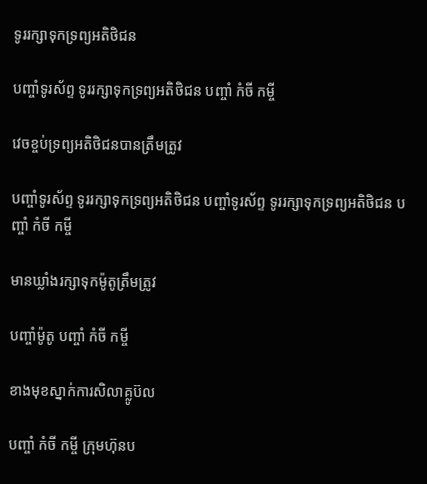ទូររក្សាទុកទ្រព្យអតិថិជន

បញ្ចាំទូរស័ព្ទ ទូររក្សាទុកទ្រព្យអតិថិជន បញ្ចាំ កំចី កម្ចី

វេចខ្ចប់ទ្រព្យអតិថិជនបានត្រឹមត្រូវ

បញ្ចាំទូរស័ព្ទ ទូររក្សាទុកទ្រព្យអតិថិជន បញ្ចាំទូរស័ព្ទ ទូររក្សាទុកទ្រព្យអតិថិជន បញ្ចាំ កំចី កម្ចី

មានឃ្លាំងរក្សាទុកម៉ូតូត្រឹមត្រូវ

បញ្ចាំម៉ូតូ បញ្ចាំ កំចី កម្ចី

ខាងមុខស្នាក់ការសិលាគ្លូប៊ល

បញ្ចាំ កំចី កម្ចី ក្រុមហ៊ុនប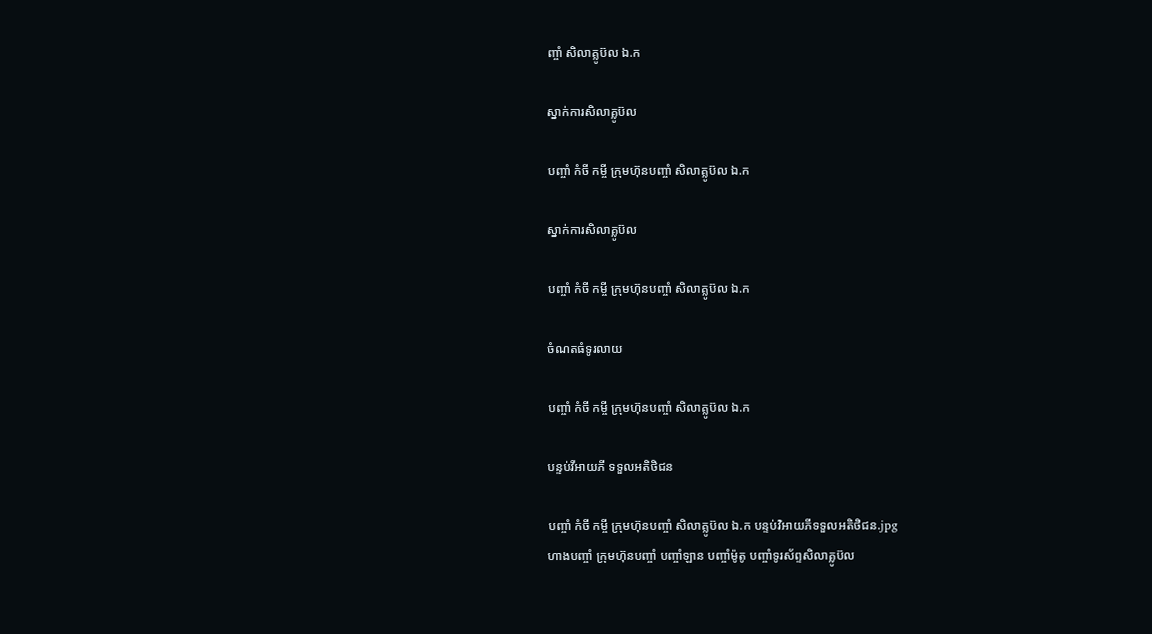ញ្ចាំ សិលាគ្លូប៊ល ឯ.ក

ស្នាក់ការសិលាគ្លូប៊ល

បញ្ចាំ កំចី កម្ចី ក្រុមហ៊ុនបញ្ចាំ សិលាគ្លូប៊ល ឯ.ក

ស្នាក់ការសិលាគ្លូប៊ល

បញ្ចាំ កំចី កម្ចី ក្រុមហ៊ុនបញ្ចាំ សិលាគ្លូប៊ល ឯ.ក

ចំណតធំទូរលាយ

បញ្ចាំ កំចី កម្ចី ក្រុមហ៊ុនបញ្ចាំ សិលាគ្លូប៊ល ឯ.ក

បន្ទប់វីអាយភី ទទួលអតិថិជន

បញ្ចាំ កំចី កម្ចី ក្រុមហ៊ុនបញ្ចាំ សិលាគ្លូប៊ល ឯ.ក បន្ទប់វិអាយភីទទួលអតិថិជន.jpg
ហាងបញ្ចាំ ក្រុមហ៊ុនបញ្ចាំ បញ្ចាំឡាន បញ្ចាំម៉ូតូ បញ្ចាំទូរស័ព្ទសិលាគ្លូប៊ល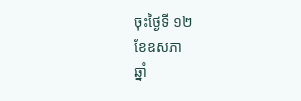ចុះថ្ងៃទី ១២
ខែឧសភា
ឆ្នាំ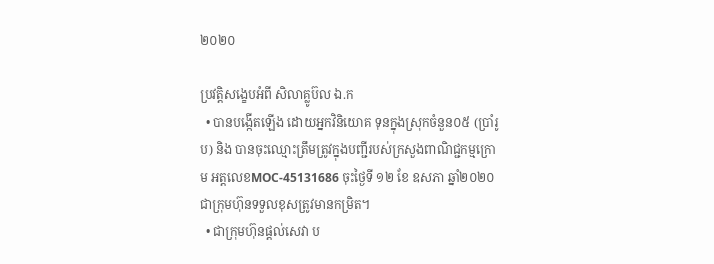២០២០

ប្រវត្តិសង្ខេបអំពី សិលាគ្លូប៊ល ឯ.ក
  • បានបង្កើតឡើង ដោយអ្នកវិនិយោគ ទុនក្នុងស្រុកចំនួន០៥ (ប្រាំរូប) និង បានចុះឈ្មោះត្រឹមត្រូវក្នុងបញ្ជីរបស់ក្រសួងពាណិជ្ជកម្មក្រោម អត្តលេខMOC-45131686 ចុះថ្ងៃទី ១២ ខែ ឧសភា ឆ្នាំ២០២០ ជាក្រុមហ៊ុនទទួលខុសត្រូវមានកម្រិត។
  • ជាក្រុមហ៊ុនផ្តល់សេវា ប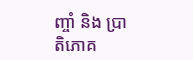ញ្ចាំ និង ប្រាតិភោគ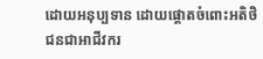ដោយអនុប្បទាន ដោយផ្តោតចំពោះអតិថិជនជាអាជីវករ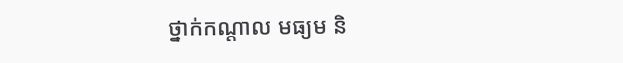ថ្នាក់កណ្តាល មធ្យម និ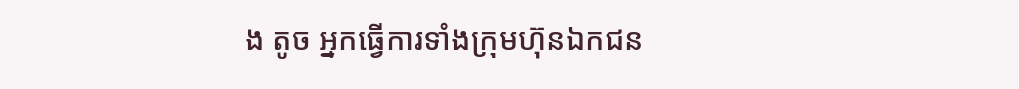ង តូច អ្នកធ្វើការទាំងក្រុមហ៊ុនឯកជន